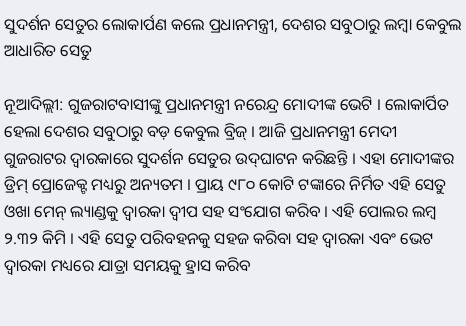ସୁଦର୍ଶନ ସେତୁର ଲୋକାର୍ପଣ କଲେ ପ୍ରଧାନମନ୍ତ୍ରୀ, ଦେଶର ସବୁଠାରୁ ଲମ୍ବା କେବୁଲ ଆଧାରିତ ସେତୁ

ନୂଆଦିଲ୍ଲୀ: ଗୁଜରାଟବାସୀଙ୍କୁ ପ୍ରଧାନମନ୍ତ୍ରୀ ନରେନ୍ଦ୍ର ମୋଦୀଙ୍କ ଭେଟି । ଲୋକାର୍ପିତ ହେଲା ଦେଶର ସବୁଠାରୁ ବଡ଼ କେବୁଲ ବ୍ରିଜ୍ । ଆଜି ପ୍ରଧାନମନ୍ତ୍ରୀ ମେଦୀ ଗୁଜରାଟର ଦ୍ୱାରକାରେ ସୁଦର୍ଶନ ସେତୁର ଉଦ୍‌ଘାଟନ କରିଛନ୍ତି । ଏହା ମୋଦୀଙ୍କର ଡ୍ରିମ୍ ପ୍ରୋଜେକ୍ଟ ମଧ୍ୟରୁ ଅନ୍ୟତମ । ପ୍ରାୟ ୯୮୦ କୋଟି ଟଙ୍କାରେ ନିର୍ମିତ ଏହି ସେତୁ ଓଖା ମେନ୍ ଲ୍ୟାଣ୍ଡକୁ ଦ୍ୱାରକା ଦ୍ୱୀପ ସହ ସଂଯୋଗ କରିବ । ଏହି ପୋଲର ଲମ୍ବ ୨.୩୨ କିମି । ଏହି ସେତୁ ପରିବହନକୁ ସହଜ କରିବା ସହ ଦ୍ୱାରକା ଏବଂ ଭେଟ ଦ୍ୱାରକା ମଧ୍ୟରେ ଯାତ୍ରା ସମୟକୁ ହ୍ରାସ କରିବ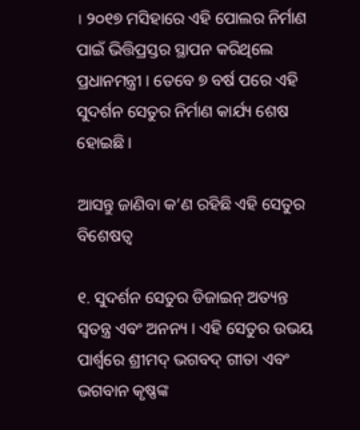। ୨୦୧୭ ମସିହାରେ ଏହି ପୋଲର ନିର୍ମାଣ ପାଇଁ ଭିତ୍ତିପ୍ରସ୍ତର ସ୍ଥାପନ କରିଥିଲେ ପ୍ରଧାନମନ୍ତ୍ରୀ । ତେବେ ୭ ବର୍ଷ ପରେ ଏହି ସୁଦର୍ଶନ ସେତୁର ନିର୍ମାଣ କାର୍ଯ୍ୟ ଶେଷ ହୋଇଛି ।

ଆସନ୍ତୁ ଜାଣିବା କ’ଣ ରହିଛି ଏହି ସେତୁର ବିଶେଷତ୍ୱ

୧. ସୁଦର୍ଶନ ସେତୁର ଡିଜାଇନ୍ ଅତ୍ୟନ୍ତ ସ୍ୱତନ୍ତ୍ର ଏବଂ ଅନନ୍ୟ । ଏହି ସେତୁର ଉଭୟ ପାର୍ଶ୍ୱରେ ଶ୍ରୀମଦ୍ ଭଗବଦ୍ ଗୀତା ଏବଂ ଭଗବାନ କୃଷ୍ଣଙ୍କ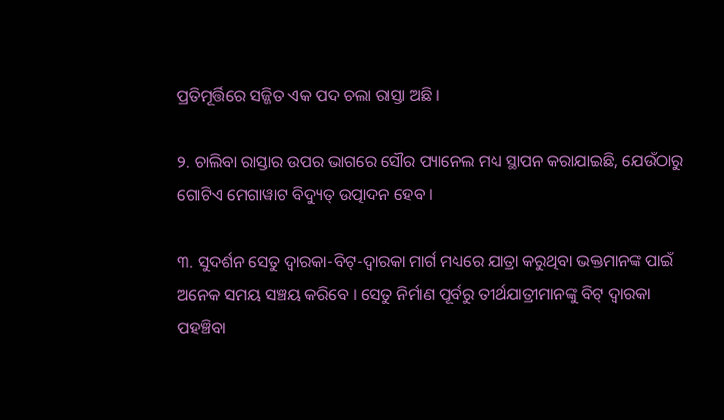ପ୍ରତିମୂର୍ତ୍ତିରେ ସଜ୍ଜିତ ଏକ ପଦ ଚଲା ରାସ୍ତା ଅଛି ।

୨. ଚାଲିବା ରାସ୍ତାର ଉପର ଭାଗରେ ସୌର ପ୍ୟାନେଲ ମଧ୍ୟ ସ୍ଥାପନ କରାଯାଇଛି, ଯେଉଁଠାରୁ ଗୋଟିଏ ମେଗାୱାଟ ବିଦ୍ୟୁତ୍ ଉତ୍ପାଦନ ହେବ ।

୩. ସୁଦର୍ଶନ ସେତୁ ଦ୍ୱାରକା-ବିଟ୍-ଦ୍ୱାରକା ମାର୍ଗ ମଧ୍ୟରେ ଯାତ୍ରା କରୁଥିବା ଭକ୍ତମାନଙ୍କ ପାଇଁ ଅନେକ ସମୟ ସଞ୍ଚୟ କରିବେ । ସେତୁ ନିର୍ମାଣ ପୂର୍ବରୁ ତୀର୍ଥଯାତ୍ରୀମାନଙ୍କୁ ବିଟ୍ ଦ୍ୱାରକା ପହଞ୍ଚିବା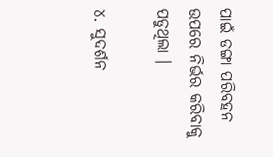ପାଇଁ ଡଙ୍ଗା ପରିବହନ ଉପରେ ନିର୍ଭର କରିବାକୁ ପଡୁଥିଲା ।

୪. ସୁଦର୍ଶନ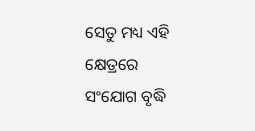ସେତୁ ମଧ୍ୟ ଏହି କ୍ଷେତ୍ରରେ ସଂଯୋଗ ବୃଦ୍ଧି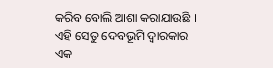କରିବ ବୋଲି ଆଶା କରାଯାଉଛି । ଏହି ସେତୁ ଦେବଭୂମି ଦ୍ୱାରକାର ଏକ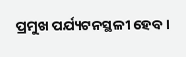ପ୍ରମୁଖ ପର୍ଯ୍ୟଟନସ୍ଥଳୀ ହେବ ।